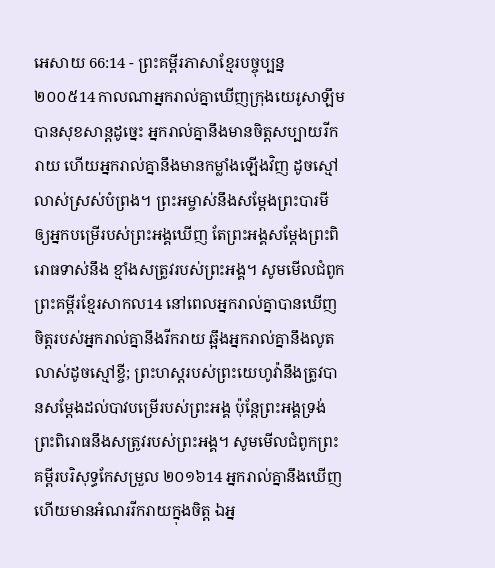អេសាយ 66:14 - ព្រះគម្ពីរភាសាខ្មែរបច្ចុប្បន្ន ២០០៥14 កាលណាអ្នករាល់គ្នាឃើញក្រុងយេរូសាឡឹម បានសុខសាន្តដូច្នេះ អ្នករាល់គ្នានឹងមានចិត្តសប្បាយរីករាយ ហើយអ្នករាល់គ្នានឹងមានកម្លាំងឡើងវិញ ដូចស្មៅលាស់ស្រស់បំព្រង។ ព្រះអម្ចាស់នឹងសម្តែងព្រះបារមី ឲ្យអ្នកបម្រើរបស់ព្រះអង្គឃើញ តែព្រះអង្គសម្តែងព្រះពិរោធទាស់នឹង ខ្មាំងសត្រូវរបស់ព្រះអង្គ។ សូមមើលជំពូកព្រះគម្ពីរខ្មែរសាកល14 នៅពេលអ្នករាល់គ្នាបានឃើញ ចិត្តរបស់អ្នករាល់គ្នានឹងរីករាយ ឆ្អឹងអ្នករាល់គ្នានឹងលូតលាស់ដូចស្មៅខ្ចី; ព្រះហស្តរបស់ព្រះយេហូវ៉ានឹងត្រូវបានសម្ដែងដល់បាវបម្រើរបស់ព្រះអង្គ ប៉ុន្តែព្រះអង្គទ្រង់ព្រះពិរោធនឹងសត្រូវរបស់ព្រះអង្គ។ សូមមើលជំពូកព្រះគម្ពីរបរិសុទ្ធកែសម្រួល ២០១៦14 អ្នករាល់គ្នានឹងឃើញ ហើយមានអំណររីករាយក្នុងចិត្ត ឯអ្ន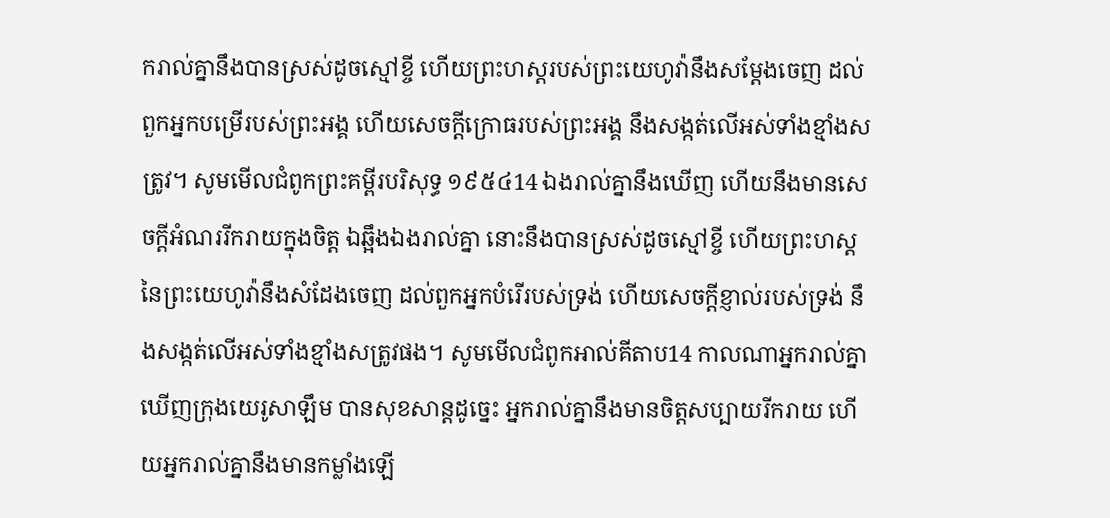ករាល់គ្នានឹងបានស្រស់ដូចស្មៅខ្ចី ហើយព្រះហស្តរបស់ព្រះយេហូវ៉ានឹងសម្ដែងចេញ ដល់ពួកអ្នកបម្រើរបស់ព្រះអង្គ ហើយសេចក្ដីក្រោធរបស់ព្រះអង្គ នឹងសង្កត់លើអស់ទាំងខ្មាំងសត្រូវ។ សូមមើលជំពូកព្រះគម្ពីរបរិសុទ្ធ ១៩៥៤14 ឯងរាល់គ្នានឹងឃើញ ហើយនឹងមានសេចក្ដីអំណររីករាយក្នុងចិត្ត ឯឆ្អឹងឯងរាល់គ្នា នោះនឹងបានស្រស់ដូចស្មៅខ្ចី ហើយព្រះហស្តនៃព្រះយេហូវ៉ានឹងសំដែងចេញ ដល់ពួកអ្នកបំរើរបស់ទ្រង់ ហើយសេចក្ដីខ្ញាល់របស់ទ្រង់ នឹងសង្កត់លើអស់ទាំងខ្មាំងសត្រូវផង។ សូមមើលជំពូកអាល់គីតាប14 កាលណាអ្នករាល់គ្នាឃើញក្រុងយេរូសាឡឹម បានសុខសាន្តដូច្នេះ អ្នករាល់គ្នានឹងមានចិត្តសប្បាយរីករាយ ហើយអ្នករាល់គ្នានឹងមានកម្លាំងឡើ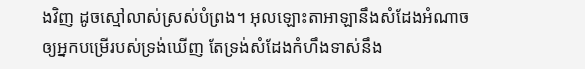ងវិញ ដូចស្មៅលាស់ស្រស់បំព្រង។ អុលឡោះតាអាឡានឹងសំដែងអំណាច ឲ្យអ្នកបម្រើរបស់ទ្រង់ឃើញ តែទ្រង់សំដែងកំហឹងទាស់នឹង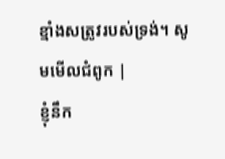ខ្មាំងសត្រូវរបស់ទ្រង់។ សូមមើលជំពូក |
ខ្ញុំនឹក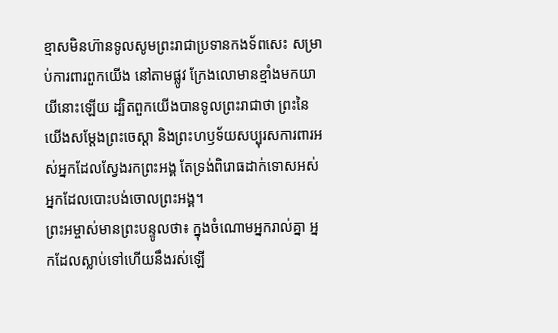ខ្មាសមិនហ៊ានទូលសូមព្រះរាជាប្រទានកងទ័ពសេះ សម្រាប់ការពារពួកយើង នៅតាមផ្លូវ ក្រែងលោមានខ្មាំងមកយាយីនោះឡើយ ដ្បិតពួកយើងបានទូលព្រះរាជាថា ព្រះនៃយើងសម្តែងព្រះចេស្ដា និងព្រះហឫទ័យសប្បុរសការពារអស់អ្នកដែលស្វែងរកព្រះអង្គ តែទ្រង់ពិរោធដាក់ទោសអស់អ្នកដែលបោះបង់ចោលព្រះអង្គ។
ព្រះអម្ចាស់មានព្រះបន្ទូលថា៖ ក្នុងចំណោមអ្នករាល់គ្នា អ្នកដែលស្លាប់ទៅហើយនឹងរស់ឡើ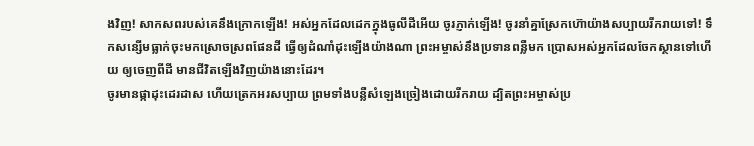ងវិញ! សាកសពរបស់គេនឹងក្រោកឡើង! អស់អ្នកដែលដេកក្នុងធូលីដីអើយ ចូរភ្ញាក់ឡើង! ចូរនាំគ្នាស្រែកហ៊ោយ៉ាងសប្បាយរីករាយទៅ! ទឹកសន្សើមធ្លាក់ចុះមកស្រោចស្រពផែនដី ធ្វើឲ្យដំណាំដុះឡើងយ៉ាងណា ព្រះអម្ចាស់នឹងប្រទានពន្លឺមក ប្រោសអស់អ្នកដែលចែកស្ថានទៅហើយ ឲ្យចេញពីដី មានជីវិតឡើងវិញយ៉ាងនោះដែរ។
ចូរមានផ្កាដុះដេរដាស ហើយត្រេកអរសប្បាយ ព្រមទាំងបន្លឺសំឡេងច្រៀងដោយរីករាយ ដ្បិតព្រះអម្ចាស់ប្រ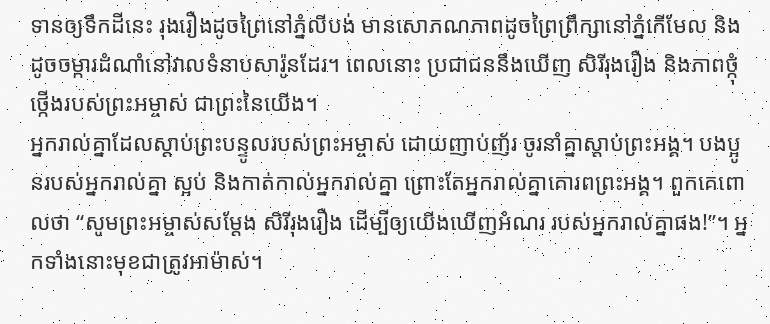ទានឲ្យទឹកដីនេះ រុងរឿងដូចព្រៃនៅភ្នំលីបង់ មានសោភណភាពដូចព្រៃព្រឹក្សានៅភ្នំកើមែល និងដូចចម្ការដំណាំនៅវាលទំនាបសារ៉ូនដែរ។ ពេលនោះ ប្រជាជននឹងឃើញ សិរីរុងរឿង និងភាពថ្កុំថ្កើងរបស់ព្រះអម្ចាស់ ជាព្រះនៃយើង។
អ្នករាល់គ្នាដែលស្ដាប់ព្រះបន្ទូលរបស់ព្រះអម្ចាស់ ដោយញាប់ញ័រ ចូរនាំគ្នាស្ដាប់ព្រះអង្គ។ បងប្អូនរបស់អ្នករាល់គ្នា ស្អប់ និងកាត់កាល់អ្នករាល់គ្នា ព្រោះតែអ្នករាល់គ្នាគោរពព្រះអង្គ។ ពួកគេពោលថា “សូមព្រះអម្ចាស់សម្តែង សិរីរុងរឿង ដើម្បីឲ្យយើងឃើញអំណរ របស់អ្នករាល់គ្នាផង!”។ អ្នកទាំងនោះមុខជាត្រូវអាម៉ាស់។